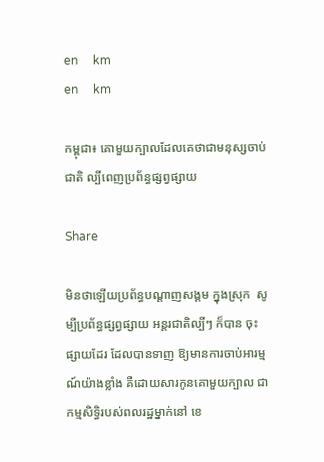en     km
en     km

កម្ពុជា៖ គោមួយក្បាលដែលគេថាជាមនុស្សចាប់ជាតិ ល្បីពេញប្រព័ន្ធផ្សព្វផ្សាយ

Share

មិនថាឡើយប្រព័ន្ធបណ្ដាញសង្គម ក្នុងស្រុក  សូម្បីប្រព័ន្ធផ្សព្វផ្សាយ អន្តរជាតិល្បីៗ ក៏បាន ចុះផ្សាយដែរ ដែលបានទាញ ឱ្យមានការចាប់អារម្មណ៍យ៉ាងខ្លាំង គឺដោយសារកូនគោមួយក្បាល ជាកម្មសិទ្ធិរបស់ពលរដ្ឋម្នាក់នៅ ខេ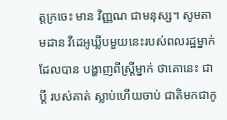ត្តក្រចេះ មាន វិញ្ញណ ជាមនុស្ស។ សូមតាមដាន វីដេអូឃ្លីបមួយនេះរបស់ពលរដ្ឋម្នាក់ដែលបាន បង្ហាញពីស្ត្រីម្នាក់ ថាគោនេះ ជាប្ដី របស់គាត់ ស្លាប់ហើយចាប់ ជាតិមកជាកូ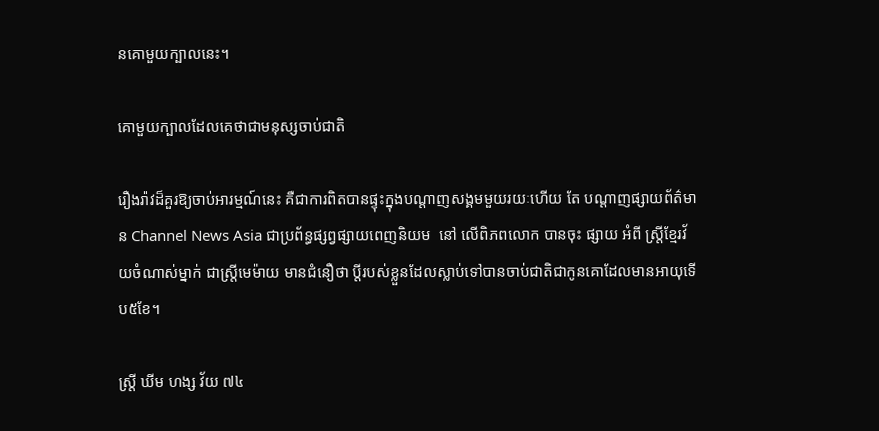នគោមួយក្បាលនេះ។

គោមួយក្បាលដែលគេថាជាមនុស្សចាប់ជាតិ

រឿងរ៉ាវដ៏គួរឱ្យចាប់អារម្មណ៍នេះ គឺជាការពិតបានផ្ទុះក្នុងបណ្តាញសង្គមមួយរយៈហើយ តែ បណ្ដាញផ្សាយព័ត៌មាន Channel News Asia ជាប្រព័ន្ធផ្សព្វផ្សាយពេញនិយម  នៅ លើពិភពលោក បានចុះ ផ្សាយ អំពី ស្ត្រីខ្មែរវ័យចំណាស់ម្នាក់ ជាស្រ្តីមេម៉ាយ មានជំនឿថា ប្តីរបស់ខ្លួនដែលស្លាប់ទៅបានចាប់ជាតិជាកូនគោដែលមានអាយុទើប៥ខែ។

ស្រី្ត ឃីម ហង្ស វ័យ ៧៤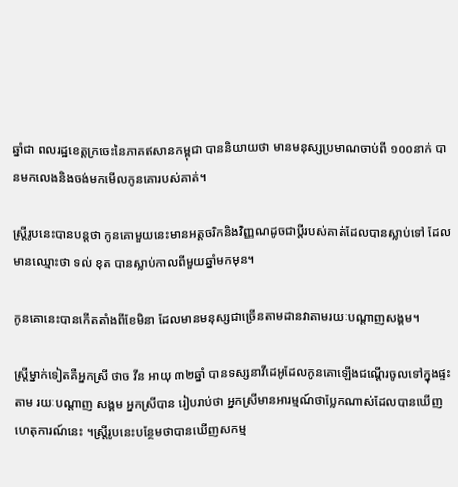ឆ្នាំជា ពលរដ្ឋខេត្តក្រចេះនៃភាគឥសានកម្ពុជា បាននិយាយថា មានមនុស្សប្រមាណចាប់ពី ១០០នាក់ បានមកលេងនិងចង់មកមើលកូនគោរបស់គាត់។

ស្រី្តរូបនេះបានបន្តថា កូនគោមួយនេះមានអត្តចរិកនិងវិញ្ញណដូចជាប្តីរបស់គាត់ដែលបានស្លាប់ទៅ ដែលមានឈ្មោះថា ទល់ ខុត បានស្លាប់កាលពីមួយឆ្នាំមកមុន។

កូនគោនេះបានកើតតាំងពីខែមិនា ដែលមានមនុស្សជាច្រើនតាមដានវាតាមរយៈបណ្តាញសង្គម។

ស្រី្តម្នាក់ទៀតគឺអ្នកស្រី ថាច វីន អាយុ ៣២ឆ្នាំ បានទស្សនាវីដេអូដែលកូនគោឡើងជណ្តើរចូលទៅក្នុងផ្ទះតាម រយៈបណ្តាញ សង្គម អ្នកស្រីបាន រៀបរាប់ថា អ្នកស្រីមានអារម្មណ៍ថាប្លែកណាស់ដែលបានឃើញហេតុការណ៍នេះ ។ស្រ្តីរូបនេះបន្ថែមថាបានឃើញសកម្ម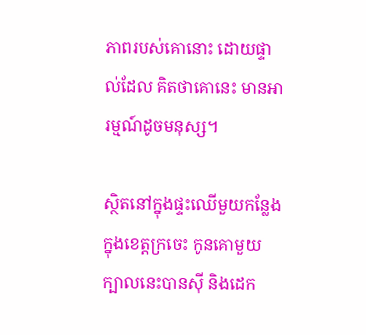ភាពរបស់គោនោះ ដោយផ្ទាល់ដែល គិតថាគោនេះ មានអារម្មណ៍ដូចមនុស្ស។

ស្ថិតនៅក្នុងផ្ទះឈើមួយកន្លែងក្នុងខេត្តក្រចេះ កូនគោមួយក្បាលនេះបានស៊ី និងដេក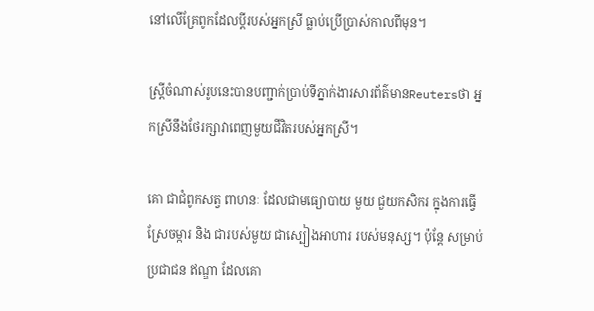នៅលើគ្រែពូកដែលប្តីរបស់អ្នកស្រី ធ្លាប់ប្រើប្រាស់កាលពីមុន។

ស្រី្តចំណាស់រូបនេះបានបញ្ជាក់ប្រាប់ទីភ្នាក់ងារសារព័ត៌មានReutersថា អ្នកស្រីនឹងថែរក្សាវាពេញមួយជីវិតរបស់អ្នកស្រី។

គោ ជាជំពូកសត្វ ពាហនៈ ដែលជាមធ្យោបាយ មួយ ជួយកសិករ ក្នុងការធ្វើស្រែចម្ការ និង ជារបស់មួយ ជាស្បៀងអាហារ របស់មនុស្ស។ ប៉ុន្តែ សម្រាប់ ប្រជាជន ឥណ្ឌា ដែលគោ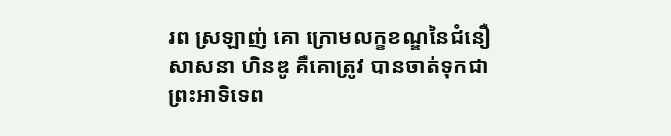រព ស្រឡាញ់ គោ ក្រោមលក្ខខណ្ឌនៃជំនឿសាសនា ហិនឌូ គឺគោត្រូវ បានចាត់ទុកជាព្រះអាទិទេព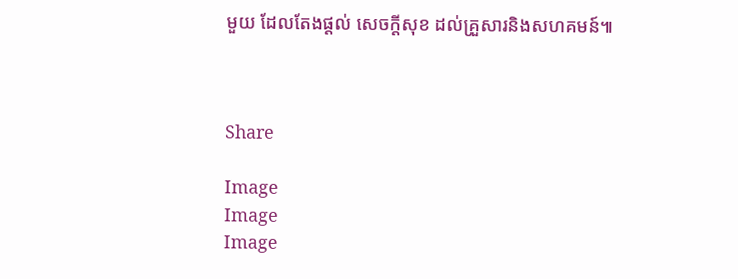មួយ ដែលតែងផ្ដល់ សេចក្ដីសុខ ដល់គ្រួសារនិងសហគមន៍៕



Share

Image
Image
Image